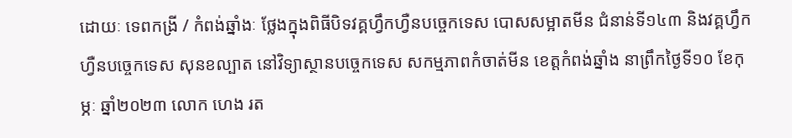ដោយៈ ទេពកង្រី / កំពង់ឆ្នាំងៈ ថ្លែងក្នុងពិធីបិទវគ្គហ្វឹកហ្វឺនបច្ចេកទេស បោសសម្អាតមីន ជំនាន់ទី១៤៣ និងវគ្គហ្វឹកហ្វឺនបច្ចេកទេស សុនខល្បាត នៅវិទ្យាស្ថានបច្ចេកទេស សកម្មភាពកំចាត់មីន ខេត្តកំពង់ឆ្នាំង នាព្រឹកថ្ងៃទី១០ ខែកុម្ភៈ ឆ្នាំ២០២៣ លោក ហេង រត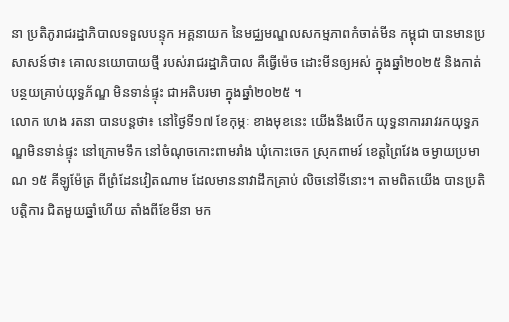នា ប្រតិភូរាជរដ្ឋាភិបាលទទួលបន្ទុក អគ្គនាយក នៃមជ្ឈមណ្ឌលសកម្មភាពកំចាត់មីន កម្ពុជា បានមានប្រសាសន៍ថា៖ គោលនយោបាយថ្មី របស់រាជរដ្ឋាភិបាល គឺធ្វើម៉េច ដោះមីនឲ្យអស់ ក្នុងឆ្នាំ២០២៥ និងកាត់បន្ថយគ្រាប់យុទ្ធភ័ណ្ឌ មិនទាន់ផ្ទុះ ជាអតិបរមា ក្នុងឆ្នាំ២០២៥ ។
លោក ហេង រតនា បានបន្តថា៖ នៅថ្ងៃទី១៧ ខែកុម្ភៈ ខាងមុខនេះ យើងនឹងបើក យុទ្ធនាការរាវរកយុទ្ធភណ្ឌមិនទាន់ផ្ទុះ នៅក្រោមទឹក នៅចំណុចកោះពាមរាំង ឃុំកោះចេក ស្រុកពាមរ៍ ខេត្តព្រៃវែង ចម្ងាយប្រមាណ ១៥ គីឡូម៉ែត្រ ពីព្រំដែនវៀតណាម ដែលមាននាវាដឹកគ្រាប់ លិចនៅទីនោះ។ តាមពិតយើង បានប្រតិបត្តិការ ជិតមួយឆ្នាំហើយ តាំងពីខែមីនា មក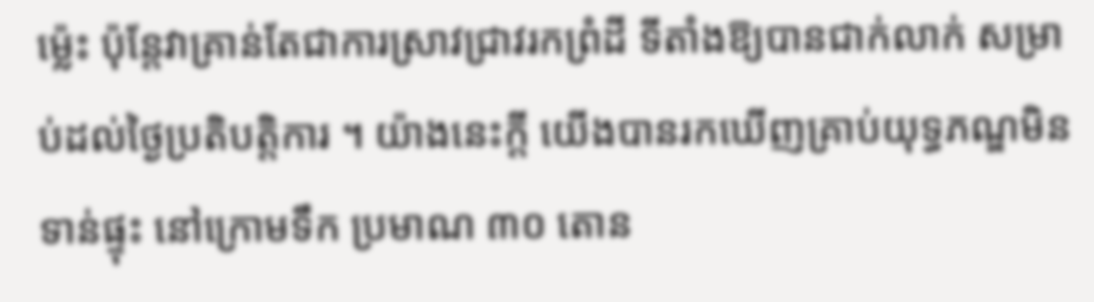ម៉្លេះ ប៉ុន្តែវាគ្រាន់តែជាការស្រាវជ្រាវរកព្រំដី ទីតាំងឱ្យបានជាក់លាក់ សម្រាប់ដល់ថ្ងៃប្រតិបត្តិការ ។ យ៉ាងនេះក្តី យើងបានរកឃើញគ្រាប់យុទ្ធភណ្ឌមិនទាន់ផ្ទុះ នៅក្រោមទឹក ប្រមាណ ៣០ តោន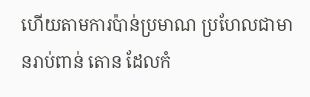ហើយតាមការប៉ាន់ប្រមាណ ប្រហែលជាមានរាប់ពាន់ តោន ដែលកំ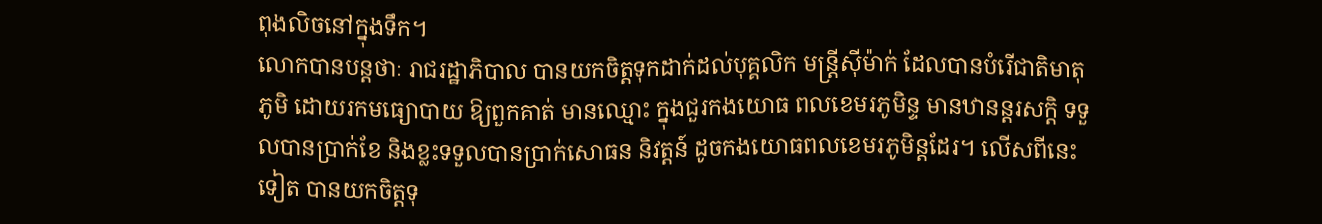ពុងលិចនៅក្នុងទឹក។
លោកបានបន្តថាៈ រាជរដ្ឋាភិបាល បានយកចិត្តទុកដាក់ដល់បុគ្គលិក មន្ត្រីស៊ីម៉ាក់ ដែលបានបំរើជាតិមាតុភូមិ ដោយរកមធ្យោបាយ ឱ្យពួកគាត់ មានឈ្មោះ ក្នុងជួរកងយោធ ពលខេមរភូមិន្ទ មានឋានន្តរសក្តិ ទទួលបានប្រាក់ខែ និងខ្លះទទួលបានប្រាក់សោធន និវត្តន៍ ដូចកងយោធពលខេមរភូមិន្តដែរ។ លើសពីនេះទៀត បានយកចិត្តទុ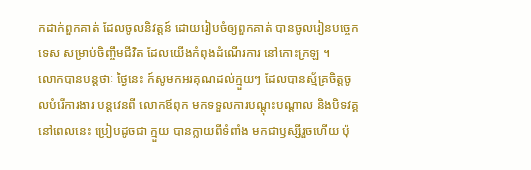កដាក់ពួកគាត់ ដែលចូលនិវត្តន៍ ដោយរៀបចំឲ្យពួកគាត់ បានចូលរៀនបច្ចេកទេស សម្រាប់ចិញ្ចឹមជីវិត ដែលយើងកំពុងដំណើរការ នៅកោះក្រឡ ។
លោកបានបន្តថាៈ ថ្ងៃនេះ ក៍សូមកអរគុណដល់ក្មួយៗ ដែលបានស្ម័គ្រចិត្តចូលបំរើការងារ បន្តវេនពី លោកឪពុក មកទទួលការបណ្តុះបណ្តាល និងបិទវគ្គនៅពេលនេះ ប្រៀបដូចជា ក្មួយ បានក្លាយពីទំពាំង មកជាឫស្សីរួចហើយ ប៉ុ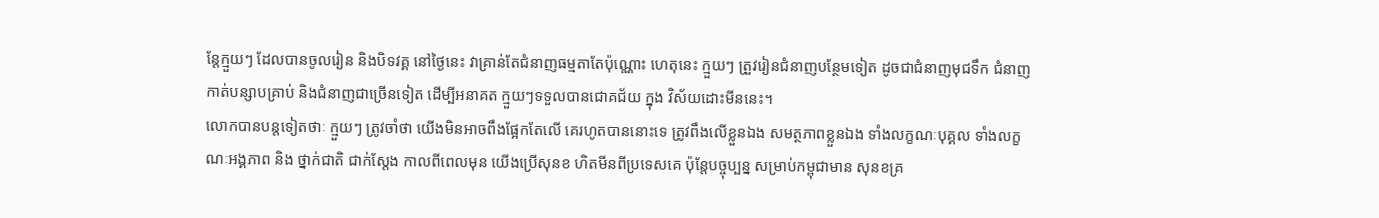ន្តែក្មួយៗ ដែលបានចូលរៀន និងបិទវគ្គ នៅថ្ងៃនេះ វាគ្រាន់តែជំនាញធម្មតាតែប៉ុណ្ណោះ ហេតុនេះ ក្មួយៗ ត្រួវរៀនជំនាញបន្ថែមទៀត ដូចជាជំនាញមុជទឹក ជំនាញកាត់បន្សាបគ្រាប់ និងជំនាញជាច្រើនទៀត ដើម្បីអនាគត ក្មួយៗទទួលបានជោគជ័យ ក្នុង វិស័យដោះមីននេះ។
លោកបានបន្តទៀតថាៈ ក្មួយៗ ត្រូវចាំថា យើងមិនអាចពឹងផ្អែកតែលើ គេរហូតបាននោះទេ ត្រូវពឹងលើខ្លួនឯង សមត្ថភាពខ្លួនឯង ទាំងលក្ខណៈបុគ្គល ទាំងលក្ខណៈអង្គភាព និង ថ្នាក់ជាតិ ជាក់ស្ដែង កាលពីពេលមុន យើងប្រើសុនខ ហិតមីនពីប្រទេសគេ ប៉ុន្តែបច្ចុប្បន្ន សម្រាប់កម្ពុជាមាន សុនខគ្រ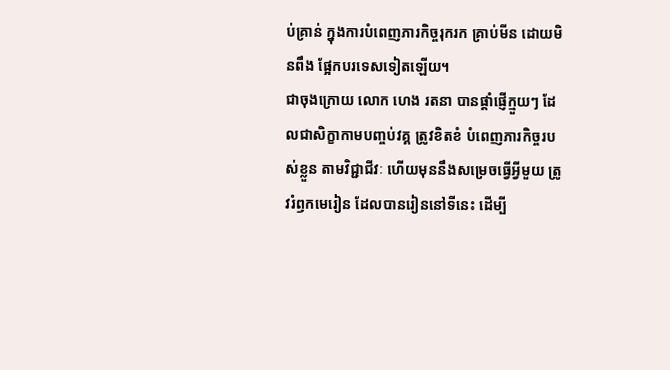ប់គ្រាន់ ក្នុងការបំពេញភារកិច្ចរុករក គ្រាប់មីន ដោយមិនពឹង ផ្អែកបរទេសទៀតឡើយ។
ជាចុងក្រោយ លោក ហេង រតនា បានផ្តាំផ្ញើក្មួយៗ ដែលជាសិក្ខាកាមបញ្ចប់វគ្គ ត្រូវខិតខំ បំពេញភារកិច្ចរបស់ខ្លួន តាមវិជ្ជាជីវៈ ហើយមុននឹងសម្រេចធ្វើអ្វីមួយ ត្រូវរំឭកមេរៀន ដែលបានរៀននៅទីនេះ ដើម្បី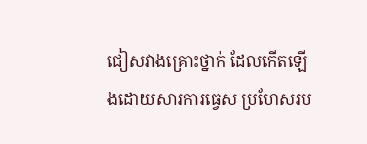ជៀសវាងគ្រោះថ្នាក់ ដែលកើតឡើងដោយសារការធ្វេស ប្រហែសរប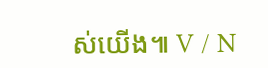ស់យើង៕ V / N